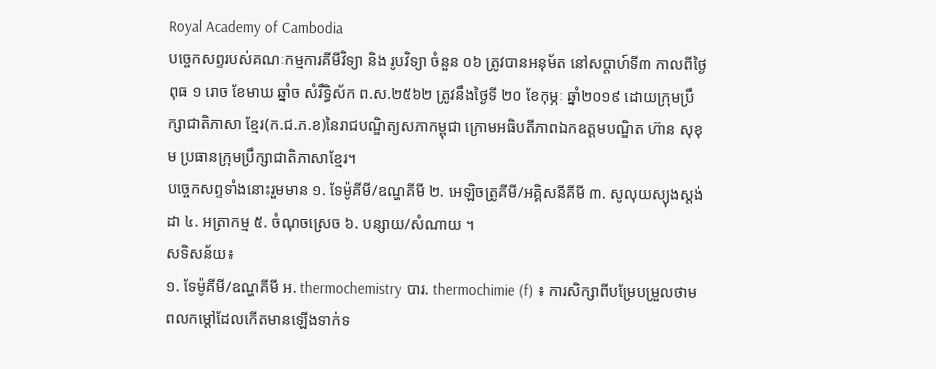Royal Academy of Cambodia
បច្ចេកសព្ទរបស់គណៈកម្មការគីមីវិទ្យា និង រូបវិទ្យា ចំនួន ០៦ ត្រូវបានអនុម័ត នៅសប្តាហ៍ទី៣ កាលពីថ្ងៃពុធ ១ រោច ខែមាឃ ឆ្នាំច សំរឹទ្ធិស័ក ព.ស.២៥៦២ ត្រូវនឹងថ្ងៃទី ២០ ខែកុម្ភៈ ឆ្នាំ២០១៩ ដោយក្រុមប្រឹក្សាជាតិភាសា ខ្មែរ(ក.ជ.ភ.ខ)នៃរាជបណ្ឌិត្យសភាកម្ពុជា ក្រោមអធិបតីភាពឯកឧត្តមបណ្ឌិត ហ៊ាន សុខុម ប្រធានក្រុមប្រឹក្សាជាតិភាសាខ្មែរ។
បច្ចេកសព្ទទាំងនោះរួមមាន ១. ទែម៉ូគីមី/ឧណ្ហគីមី ២. អេឡិចត្រូគីមី/អគ្គិសនីគីមី ៣. សូលុយស្យុងស្តង់ដា ៤. អត្រាកម្ម ៥. ចំណុចស្រេច ៦. បន្សាយ/សំណាយ ។
សទិសន័យ៖
១. ទែម៉ូគីមី/ឧណ្ហគីមី អ. thermochemistry បារ. thermochimie (f) ៖ ការសិក្សាពីបម្រែបម្រួលថាមពលកម្តៅដែលកើតមានឡើងទាក់ទ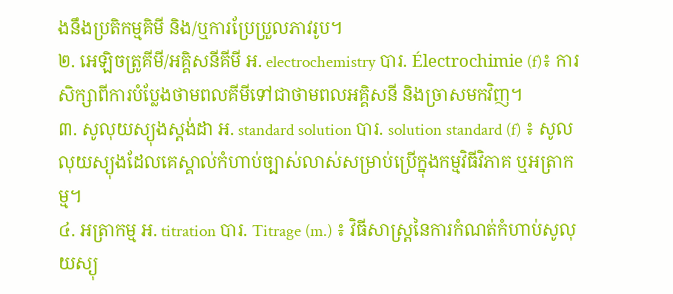ងនឹងប្រតិកម្មគិមី និង/ឬការប្រែប្រួលភាវរូប។
២. អេឡិចត្រូគីមី/អគ្គិសនីគីមី អ. electrochemistry បារ. Électrochimie (f)៖ ការសិក្សាពីការបំប្លែងថាមពលគីមីទៅជាថាមពលអគ្គិសនី និងច្រាសមកវិញ។
៣. សូលុយស្យុងស្តង់ដា អ. standard solution បារ. solution standard (f) ៖ សូលលុយស្យុងដែលគេស្គាល់កំហាប់ច្បាស់លាស់សម្រាប់ប្រើក្នុងកម្មវិធីវិភាគ ឬអត្រាកម្ម។
៤. អត្រាកម្ម អ. titration បារ. Titrage (m.) ៖ វិធីសាស្ត្រនៃការកំណត់កំហាប់សូលុយស្យុ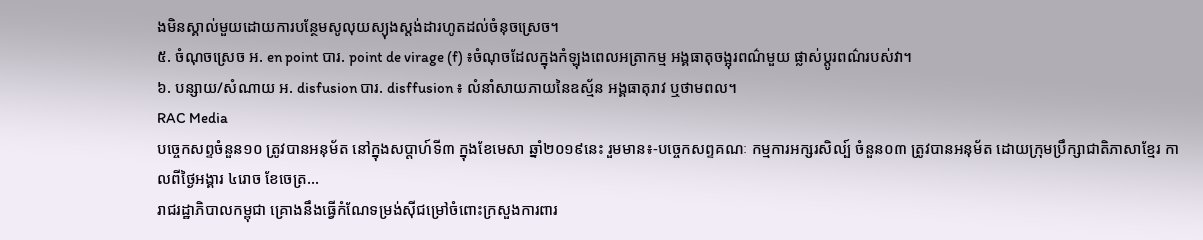ងមិនស្គាល់មួយដោយការបន្ថែមសូលុយស្យុងស្តង់ដារហូតដល់ចំនុចស្រេច។
៥. ចំណុចស្រេច អ. en point បារ. point de virage (f) ៖ចំណុចដែលក្នុងកំឡុងពេលអត្រាកម្ម អង្គធាតុចង្អុរពណ៌មួយ ផ្លាស់ប្តូរពណ៌របស់វា។
៦. បន្សាយ/សំណាយ អ. disfusion បារ. disffusion ៖ លំនាំសាយភាយនៃឧស្ម័ន អង្គធាតុរាវ ឬថាមពល។
RAC Media
បច្ចេកសព្ទចំនួន១០ ត្រូវបានអនុម័ត នៅក្នុងសប្តាហ៍ទី៣ ក្នុងខែមេសា ឆ្នាំ២០១៩នេះ រួមមាន៖-បច្ចេកសព្ទគណៈ កម្មការអក្សរសិល្ប៍ ចំនួន០៣ ត្រូវបានអនុម័ត ដោយក្រុមប្រឹក្សាជាតិភាសាខ្មែរ កាលពីថ្ងៃអង្គារ ៤រោច ខែចេត្រ...
រាជរដ្ឋាភិបាលកម្ពុជា គ្រោងនឹងធ្វើកំណែទម្រង់ស៊ីជម្រៅចំពោះក្រសួងការពារ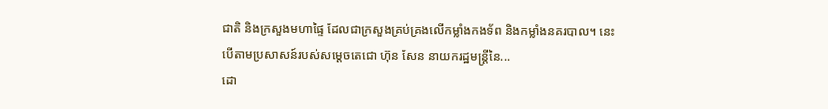ជាតិ និងក្រសួងមហាផ្ទៃ ដែលជាក្រសួងគ្រប់គ្រងលើកម្លាំងកងទ័ព និងកម្លាំងនគរបាល។ នេះបើតាមប្រសាសន៍របស់សម្តេចតេជោ ហ៊ុន សែន នាយករដ្ឋមន្រ្តីនៃ...
ដោ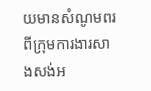យមានសំណូមពរពីក្រុមការងារសាងសង់អ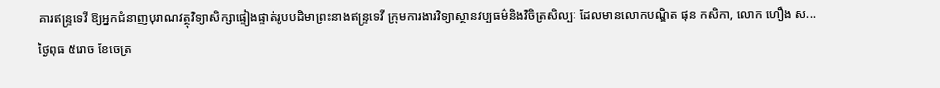គារឥន្រ្ទទេវី ឱ្យអ្នកជំនាញបុរាណវត្ថុវិទ្យាសិក្សាផ្ទៀងផ្ទាត់រូបបដិមាព្រះនាងឥន្រ្ទទេវី ក្រុមការងារវិទ្យាស្ថានវប្បធម៌និងវិចិត្រសិល្បៈ ដែលមានលោកបណ្ឌិត ផុន កសិកា, លោក ហឿង ស...
ថ្ងៃពុធ ៥រោច ខែចេត្រ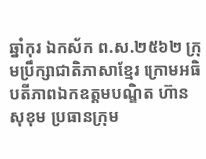ឆ្នាំកុរ ឯកស័ក ព.ស.២៥៦២ ក្រុមប្រឹក្សាជាតិភាសាខ្មែរ ក្រោមអធិបតីភាពឯកឧត្តមបណ្ឌិត ហ៊ាន សុខុម ប្រធានក្រុម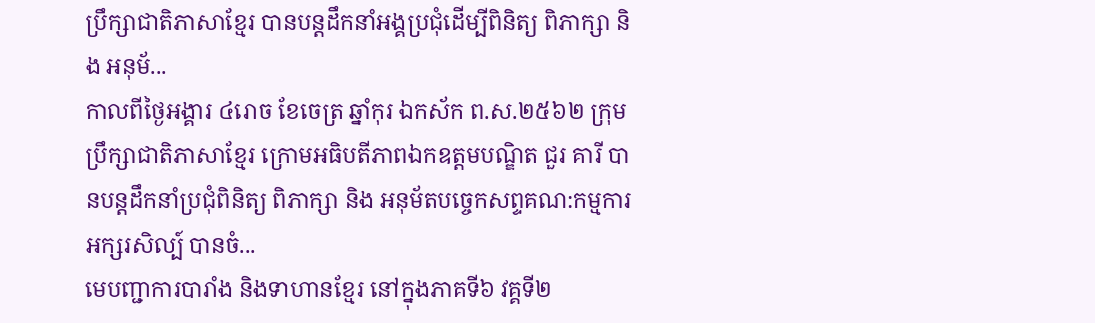ប្រឹក្សាជាតិភាសាខ្មែរ បានបន្តដឹកនាំអង្គប្រជុំដេីម្បីពិនិត្យ ពិភាក្សា និង អនុម័...
កាលពីថ្ងៃអង្គារ ៤រោច ខែចេត្រ ឆ្នាំកុរ ឯកស័ក ព.ស.២៥៦២ ក្រុមប្រឹក្សាជាតិភាសាខ្មែរ ក្រោមអធិបតីភាពឯកឧត្តមបណ្ឌិត ជួរ គារី បានបន្តដឹកនាំប្រជុំពិនិត្យ ពិភាក្សា និង អនុម័តបច្ចេកសព្ទគណ:កម្មការអក្សរសិល្ប៍ បានចំ...
មេបញ្ជាការបារាំង និងទាហានខ្មែរ នៅក្នុងភាគទី៦ វគ្គទី២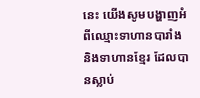នេះ យើងសូមបង្ហាញអំពីឈ្មោះទាហានបារាំង និងទាហានខ្មែរ ដែលបានស្លាប់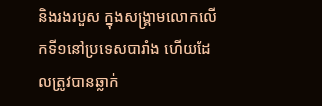និងរងរបួស ក្នុងសង្គ្រាមលោកលើកទី១នៅប្រទេសបារាំង ហើយដែលត្រូវបានឆ្លាក់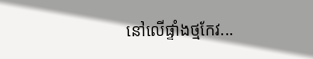នៅលើផ្ទាំងថ្មកែវ...